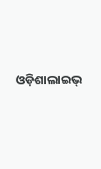ଓଡ଼ିଶାଲାଇଭ୍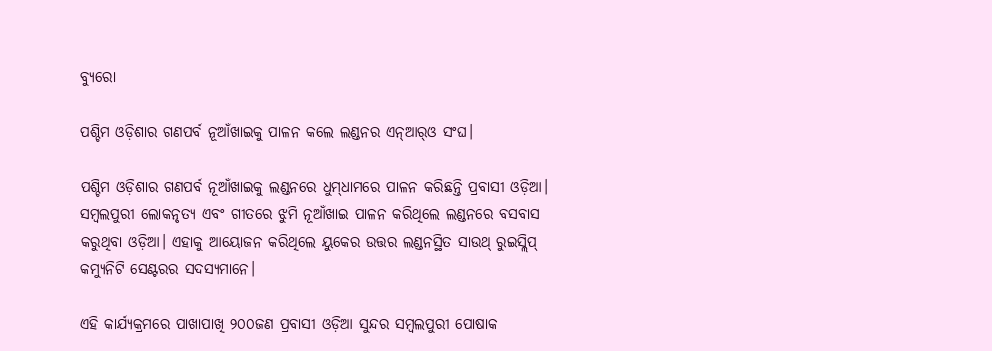ବ୍ୟୁରୋ

ପଶ୍ଚିମ ଓଡ଼ିଶାର ଗଣପର୍ବ ନୂଆଁଖାଇକୁ ପାଳନ କଲେ ଲଣ୍ଡନର ଏନ୍‌ଆର୍‌ଓ ସଂଘ।

ପଶ୍ଚିମ ଓଡ଼ିଶାର ଗଣପର୍ବ ନୂଆଁଖାଇକୁ ଲଣ୍ଡନରେ ଧୁମ୍‌ଧାମରେ ପାଳନ କରିଛନ୍ତି ପ୍ରବାସୀ ଓଡ଼ିଆ। ସମ୍ବଲପୁରୀ ଲୋକନୃତ୍ୟ ଏବଂ ଗୀତରେ ଝୁମି ନୂଆଁଖାଇ ପାଳନ କରିଥିଲେ ଲଣ୍ଡନରେ ବସବାସ କରୁଥିବା ଓଡ଼ିଆ। ଏହାକୁ ଆୟୋଜନ କରିଥିଲେ ୟୁକେର ଉତ୍ତର ଲଣ୍ଡନସ୍ଥିତ ସାଉଥ୍ ରୁଇସ୍ଲିପ୍ କମ୍ୟୁନିଟି ସେଣ୍ଟରର ସଦସ୍ୟମାନେ।

ଏହି କାର୍ଯ୍ୟକ୍ରମରେ ପାଖାପାଖି ୨୦୦ଜଣ ପ୍ରବାସୀ ଓଡ଼ିଆ ସୁନ୍ଦର ସମ୍ବଲପୁରୀ ପୋଷାକ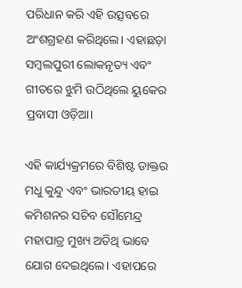ପରିଧାନ କରି ଏହି ଉତ୍ସବରେ ଅଂଶଗ୍ରହଣ କରିଥିଲେ। ଏହାଛଡ଼ା ସମ୍ବଲପୁରୀ ଲୋକନୃତ୍ୟ ଏବଂ ଗୀତରେ ଝୁମି ଉଠିଥିଲେ ୟୁକେର ପ୍ରବାସୀ ଓଡ଼ିଆ।

ଏହି କାର୍ଯ୍ୟକ୍ରମରେ ବିଶିଷ୍ଟ ଡାକ୍ତର ମଧୁ କୁନ୍ଦୁ ଏବଂ ଭାରତୀୟ ହାଇ କମିଶନର ସଚିବ ସୌମେନ୍ଦ୍ର ମହାପାତ୍ର ମୁଖ୍ୟ ଅତିଥି ଭାବେ ଯୋଗ ଦେଇଥିଲେ। ଏହାପରେ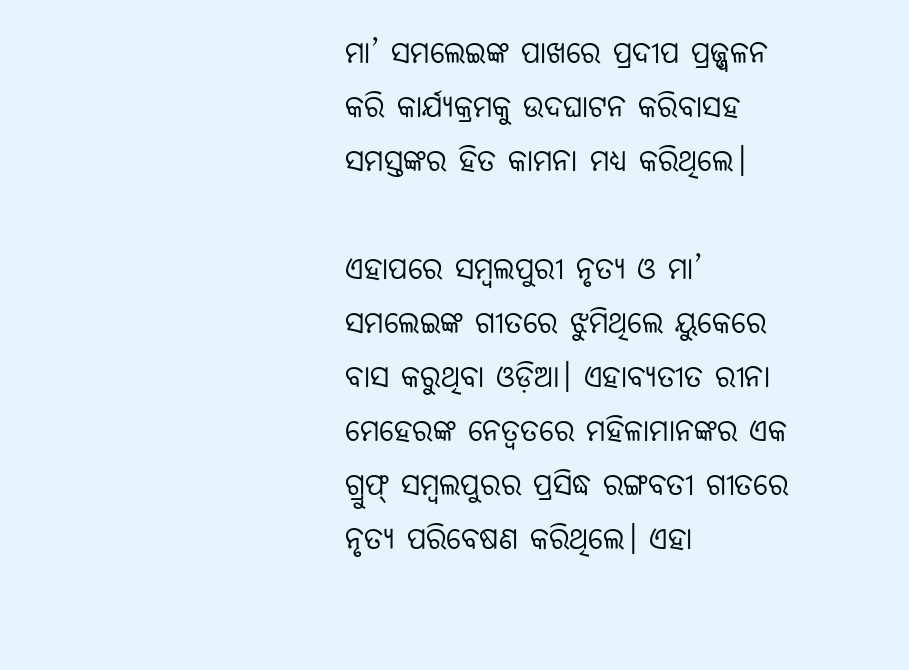ମା’ ସମଲେଇଙ୍କ ପାଖରେ ପ୍ରଦୀପ ପ୍ରଜ୍ଜ୍ବଳନ କରି କାର୍ଯ୍ୟକ୍ରମକୁ ଉଦଘାଟନ କରିବାସହ ସମସ୍ତଙ୍କର ହିତ କାମନା ମଧ୍ୟ କରିଥିଲେ।

ଏହାପରେ ସମ୍ବଲପୁରୀ ନୃତ୍ୟ ଓ ମା’ ସମଲେଇଙ୍କ ଗୀତରେ ଝୁମିଥିଲେ ୟୁକେରେ ବାସ କରୁଥିବା ଓଡ଼ିଆ। ଏହାବ୍ୟତୀତ ରୀନା ମେହେରଙ୍କ ନେତ୍ୱତରେ ମହିଳାମାନଙ୍କର ଏକ ଗ୍ରୁଫ୍ ସମ୍ବଲପୁରର ପ୍ରସିଦ୍ଧ ରଙ୍ଗବତୀ ଗୀତରେ ନୃତ୍ୟ ପରିବେଷଣ କରିଥିଲେ। ଏହା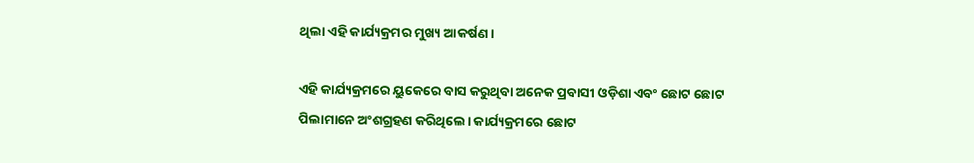ଥିଲା ଏହି କାର୍ଯ୍ୟକ୍ରମର ମୁଖ୍ୟ ଆକର୍ଷଣ।

ଏହି କାର୍ଯ୍ୟକ୍ରମରେ ୟୁକେରେ ବାସ କରୁଥିବା ଅନେକ ପ୍ରବାସୀ ଓଡ଼ିଶା ଏବଂ ଛୋଟ ଛୋଟ ପିଲାମାନେ ଅଂଶଗ୍ରହଣ କରିଥିଲେ। କାର୍ଯ୍ୟକ୍ରମରେ ଛୋଟ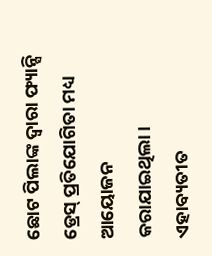ଛୋଟ ପିଲାଙ୍କ ଦ୍ୱାରା ଫ୍ୟାନ୍ସି ଡ୍ରେସ୍ ପ୍ରତିଯୋଗିତା ମଧ୍ୟ ଆୟୋଜନ କରାଯାଇଥିଲା। ଏହାବ୍ୟତୀତ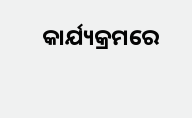କାର୍ଯ୍ୟକ୍ରମରେ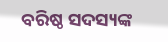ବରିଷ୍ଠ ସଦସ୍ୟଙ୍କ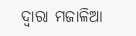ଦ୍ୱାରା ମଜାଳିଆ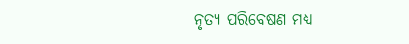ନୃତ୍ୟ ପରିବେଷଣ ମଧ୍ୟ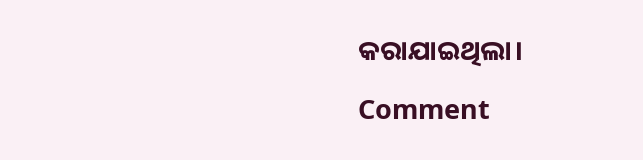କରାଯାଇଥିଲା।

Comment